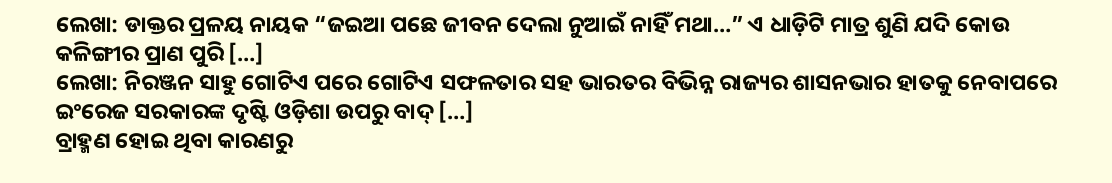ଲେଖା: ଡାକ୍ତର ପ୍ରଳୟ ନାୟକ “ଜଇଆ ପଛେ ଜୀବନ ଦେଲା ନୁଆଇଁ ନାହିଁ ମଥା…” ଏ ଧାଡ଼ିଟି ମାତ୍ର ଶୁଣି ଯଦି କୋଉ କଳିଙ୍ଗୀର ପ୍ରାଣ ପୁରି […]
ଲେଖା: ନିରଞ୍ଜନ ସାହୁ ଗୋଟିଏ ପରେ ଗୋଟିଏ ସଫଳତାର ସହ ଭାରତର ବିଭିନ୍ନ ରାଜ୍ୟର ଶାସନଭାର ହାତକୁ ନେବାପରେ ଇଂରେଜ ସରକାରଙ୍କ ଦୃଷ୍ଟି ଓଡ଼ିଶା ଉପରୁ ବାଦ୍ […]
ବ୍ରାହ୍ମଣ ହୋଇ ଥିବା କାରଣରୁ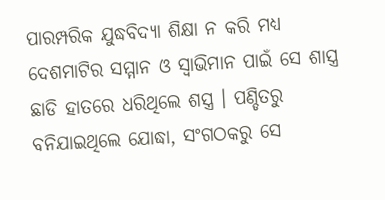ପାରମ୍ପରିକ ଯୁଦ୍ଧବିଦ୍ୟା ଶିକ୍ଷା ନ କରି ମଧ୍ୟ ଦେଶମାଟିର ସମ୍ମାନ ଓ ସ୍ବାଭିମାନ ପାଇଁ ସେ ଶାସ୍ତ୍ର ଛାଡି ହାତରେ ଧରିଥିଲେ ଶସ୍ତ୍ର । ପଣ୍ଡିତରୁ ବନିଯାଇଥିଲେ ଯୋଦ୍ଧା, ସଂଗଠକରୁ ସେ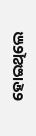ହୋଇଥିଲେ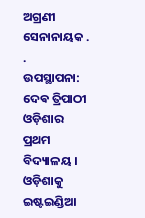ଅଗ୍ରଣୀ ସେନାନାୟକ . .
ଉପସ୍ଥାପନା: ଦେଵ ତ୍ରିପାଠୀ ଓଡ଼ିଶାର ପ୍ରଥମ ବିଦ୍ୟାଳୟ । ଓଡ଼ିଶାକୁ ଇଷ୍ଟଇଣ୍ଡିଆ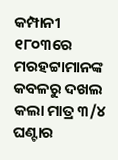କମ୍ପାନୀ ୧୮୦୩ରେ ମରହଟ୍ଟାମାନଙ୍କ କବଳରୁ ଦଖଲ କଲା ମାତ୍ର ୩/୪ ଘଣ୍ଟାର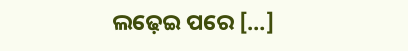ଲଢ଼େଇ ପରେ […]